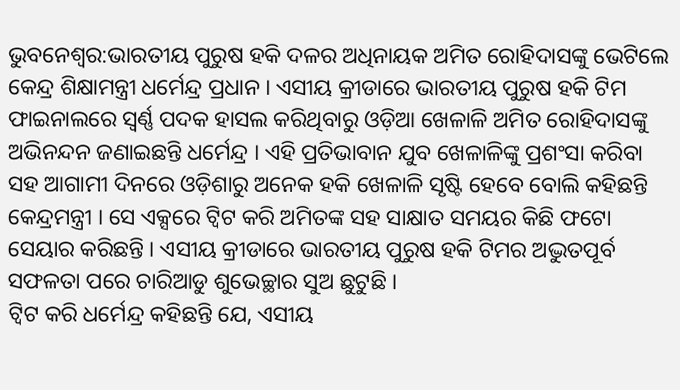ଭୁବନେଶ୍ବର:ଭାରତୀୟ ପୁରୁଷ ହକି ଦଳର ଅଧିନାୟକ ଅମିତ ରୋହିଦାସଙ୍କୁ ଭେଟିଲେ କେନ୍ଦ୍ର ଶିକ୍ଷାମନ୍ତ୍ରୀ ଧର୍ମେନ୍ଦ୍ର ପ୍ରଧାନ । ଏସୀୟ କ୍ରୀଡାରେ ଭାରତୀୟ ପୁରୁଷ ହକି ଟିମ ଫାଇନାଲରେ ସ୍ବର୍ଣ୍ଣ ପଦକ ହାସଲ କରିଥିବାରୁ ଓଡ଼ିଆ ଖେଳାଳି ଅମିତ ରୋହିଦାସଙ୍କୁ ଅଭିନନ୍ଦନ ଜଣାଇଛନ୍ତି ଧର୍ମେନ୍ଦ୍ର । ଏହି ପ୍ରତିଭାବାନ ଯୁବ ଖେଳାଳିଙ୍କୁ ପ୍ରଶଂସା କରିବା ସହ ଆଗାମୀ ଦିନରେ ଓଡ଼ିଶାରୁ ଅନେକ ହକି ଖେଳାଳି ସୃଷ୍ଟି ହେବେ ବୋଲି କହିଛନ୍ତି କେନ୍ଦ୍ରମନ୍ତ୍ରୀ । ସେ ଏକ୍ସରେ ଟ୍ବିଟ କରି ଅମିତଙ୍କ ସହ ସାକ୍ଷାତ ସମୟର କିଛି ଫଟୋ ସେୟାର କରିଛନ୍ତି । ଏସୀୟ କ୍ରୀଡାରେ ଭାରତୀୟ ପୁରୁଷ ହକି ଟିମର ଅଦ୍ଭୁତପୂର୍ବ ସଫଳତା ପରେ ଚାରିଆଡୁ ଶୁଭେଚ୍ଛାର ସୁଅ ଛୁଟୁଛି ।
ଟ୍ବିଟ କରି ଧର୍ମେନ୍ଦ୍ର କହିଛନ୍ତି ଯେ, ଏସୀୟ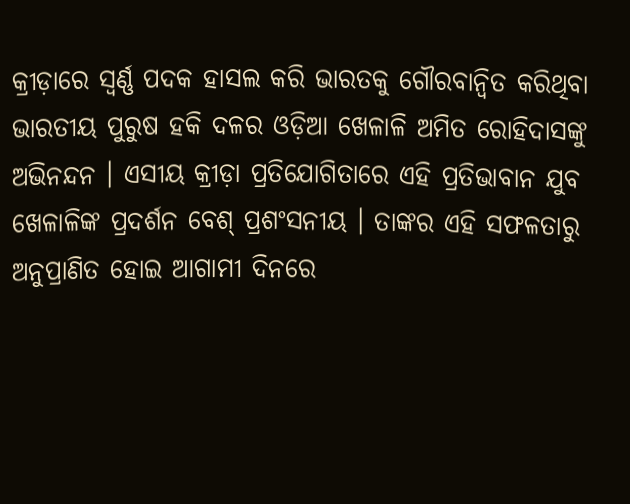କ୍ରୀଡ଼ାରେ ସ୍ୱର୍ଣ୍ଣ ପଦକ ହାସଲ କରି ଭାରତକୁ ଗୌରବାନ୍ୱିତ କରିଥିବା ଭାରତୀୟ ପୁରୁଷ ହକି ଦଳର ଓଡ଼ିଆ ଖେଳାଳି ଅମିତ ରୋହିଦାସଙ୍କୁ ଅଭିନନ୍ଦନ । ଏସୀୟ କ୍ରୀଡ଼ା ପ୍ରତିଯୋଗିତାରେ ଏହି ପ୍ରତିଭାବାନ ଯୁବ ଖେଳାଳିଙ୍କ ପ୍ରଦର୍ଶନ ବେଶ୍ ପ୍ରଶଂସନୀୟ । ତାଙ୍କର ଏହି ସଫଳତାରୁ ଅନୁପ୍ରାଣିତ ହୋଇ ଆଗାମୀ ଦିନରେ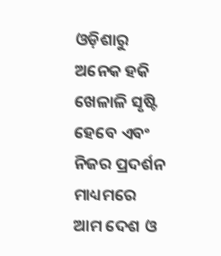ଓଡ଼ିଶାରୁ ଅନେକ ହକି ଖେଳାଳି ସୃଷ୍ଟି ହେବେ ଏବଂ ନିଜର ପ୍ରଦର୍ଶନ ମାଧ୍ୟମରେ ଆମ ଦେଶ ଓ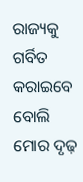ରାଜ୍ୟକୁ ଗର୍ବିତ କରାଇବେ ବୋଲି ମୋର ଦୃଢ଼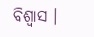ବିଶ୍ୱାସ ।